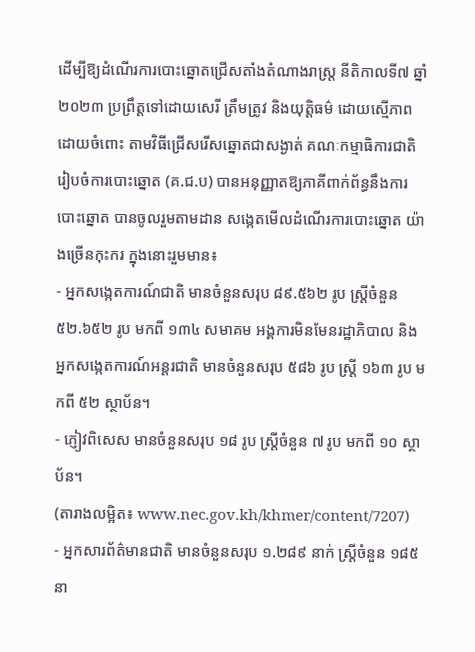ដើម្បីឱ្យដំណើរការបោះឆ្នោតជ្រើសតាំងតំណាងរាស្រ្ត នីតិកាលទី៧ ឆ្នាំ២០២៣ ប្រព្រឹត្តទៅដោយសេរី ត្រឹមត្រូវ និងយុត្តិធម៌ ដោយស្មើភាព ដោយចំពោះ តាមវិធីជ្រើសរើសឆ្នោតជាសង្ងាត់ គណៈកម្មាធិការជាតិរៀបចំការបោះឆ្នោត (គ.ជ.ប) បានអនុញ្ញាតឱ្យភាគីពាក់ព័ន្ធនឹងការបោះឆ្នោត បានចូលរួមតាមដាន សង្កេតមើលដំណើរការបោះឆ្នោត យ៉ាងច្រើនកុះករ ក្នុងនោះរួមមាន៖
- អ្នកសង្កេតការណ៍ជាតិ មានចំនួនសរុប ៨៩.៥៦២ រូប ស្រ្តីចំនួន ៥២.៦៥២ រូប មកពី ១៣៤ សមាគម អង្គការមិនមែនរដ្ឋាភិបាល និងអ្នកសង្កេតការណ៍អន្តរជាតិ មានចំនួនសរុប ៥៨៦ រូប ស្រ្តី ១៦៣ រូប មកពី ៥២ ស្ថាប័ន។
- ភ្ញៀវពិសេស មានចំនួនសរុប ១៨ រូប ស្រ្តីចំនួន ៧ រូប មកពី ១០ ស្ថាប័ន។
(តារាងលម្អិត៖ www.nec.gov.kh/khmer/content/7207)
- អ្នកសារព័ត៌មានជាតិ មានចំនួនសរុប ១.២៨៩ នាក់ ស្រ្តីចំនួន ១៨៥ នា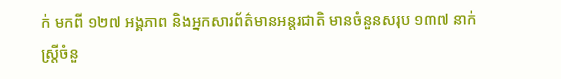ក់ មកពី ១២៧ អង្គភាព និងអ្នកសារព័ត៌មានអន្តរជាតិ មានចំនួនសរុប ១៣៧ នាក់ ស្រ្តីចំនួ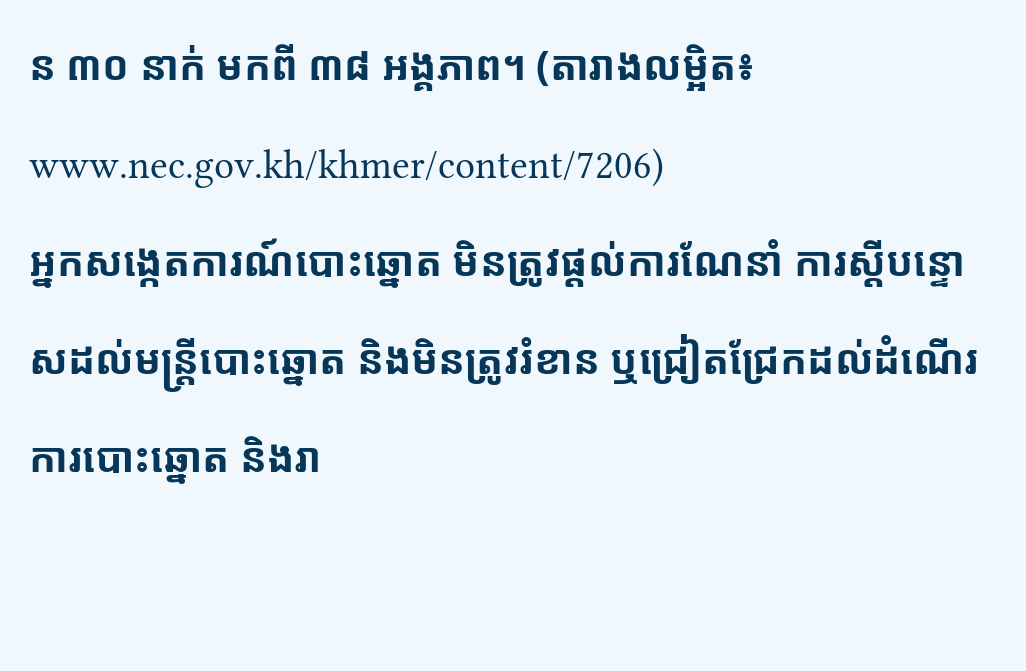ន ៣០ នាក់ មកពី ៣៨ អង្គភាព។ (តារាងលម្អិត៖ www.nec.gov.kh/khmer/content/7206)
អ្នកសង្កេតការណ៍បោះឆ្នោត មិនត្រូវផ្ដល់ការណែនាំ ការស្ដីបន្ទោសដល់មន្រ្តីបោះឆ្នោត និងមិនត្រូវរំខាន ឬជ្រៀតជ្រែកដល់ដំណើរការបោះឆ្នោត និងរា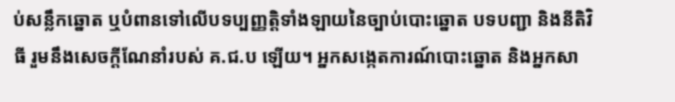ប់សន្លឹកឆ្នោត ឬបំពានទៅលើបទប្បញ្ញត្តិទាំងឡាយនៃច្បាប់បោះឆ្នោត បទបញ្ជា និងនីតិវិធី រួមនឹងសេចក្ដីណែនាំរបស់ គ.ជ.ប ឡើយ។ អ្នកសង្កេតការណ៍បោះឆ្នោត និងអ្នកសា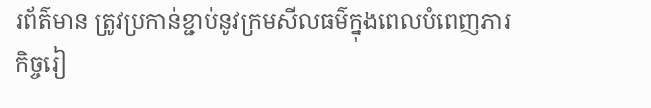រព័ត៌មាន ត្រូវប្រកាន់ខ្ជាប់នូវក្រមសីលធម៌ក្នុងពេលបំពេញភារកិច្ចរៀ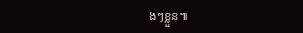ងៗខ្លួន៕